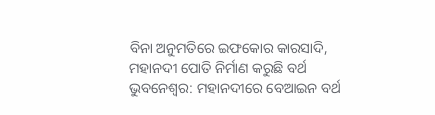ବିନା ଅନୁମତିରେ ଇଫକୋର କାରସାଦି, ମହାନଦୀ ପୋତି ନିର୍ମାଣ କରୁଛି ବର୍ଥ
ଭୁବନେଶ୍ୱର: ମହାନଦୀରେ ବେଆଇନ ବର୍ଥ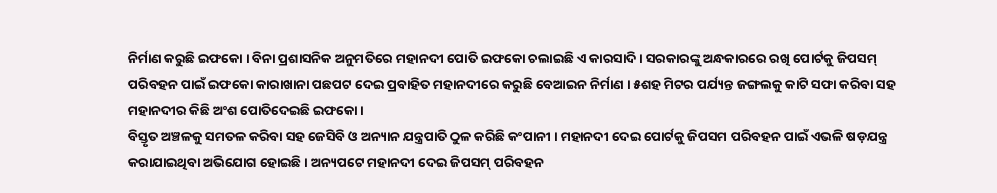ନିର୍ମାଣ କରୁଛି ଇଫକୋ । ବିନା ପ୍ରଶାସନିକ ଅନୁମତିରେ ମହାନଦୀ ପୋତି ଇଫକୋ ଚଲାଇଛି ଏ କାରସାଦି । ସରକାରଙ୍କୁ ଅନ୍ଧକାରରେ ରଖି ପୋର୍ଟକୁ ଜିପସମ୍ ପରିବହନ ପାଇଁ ଇଫକୋ କାରାଖାନା ପଛପଟ ଦେଇ ପ୍ରବାହିତ ମହାନଦୀରେ କରୁଛି ବେଆଇନ ନିର୍ମାଣ । ୫ଶହ ମିଟର ପର୍ଯ୍ୟନ୍ତ ଜଙ୍ଗଲକୁ କାଟି ସଫା କରିବା ସହ ମହାନଦୀର କିଛି ଅଂଶ ପୋତିଦେଇଛି ଇଫକୋ ।
ବିସ୍ତୃତ ଅଞ୍ଚଳକୁ ସମତଳ କରିବା ସହ ଜେସିବି ଓ ଅନ୍ୟାନ ଯନ୍ତ୍ରପାତି ଠୁଳ କରିଛି କଂପାନୀ । ମହାନଦୀ ଦେଇ ପୋର୍ଟକୁ ଜିପସମ ପରିବହନ ପାଇଁ ଏଭଳି ଷଡ଼ଯନ୍ତ୍ର କରାଯାଇଥିବା ଅଭିଯୋଗ ହୋଇଛି । ଅନ୍ୟପଟେ ମହାନଦୀ ଦେଇ ଜିପସମ୍ ପରିବହନ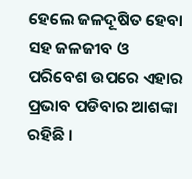ହେଲେ ଜଳଦୂଷିତ ହେବା ସହ ଜଳଜୀବ ଓ ପରିବେଶ ଉପରେ ଏହାର ପ୍ରଭାବ ପଡିବାର ଆଶଙ୍କା ରହିଛି ।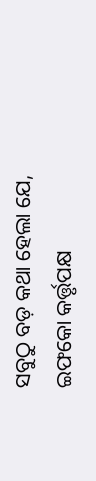ସବୁଠୁ ବଡ଼ କଥା ହେଲା ଯେ, ଇଫକୋ କର୍ତ୍ତୃପକ୍ଷ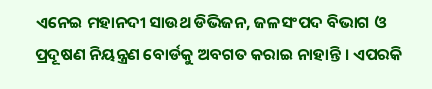ଏନେଇ ମହାନଦୀ ସାଉଥ ଡିଭିଜନ, ଜଳସଂପଦ ବିଭାଗ ଓ ପ୍ରଦୂଷଣ ନିୟନ୍ତ୍ରଣ ବୋର୍ଡକୁ ଅବଗତ କରାଇ ନାହାନ୍ତି । ଏପରକି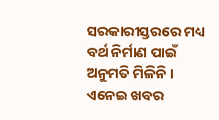ସରକାରୀସ୍ତରରେ ମଧ୍ୟ ବର୍ଥ ନିର୍ମାଣ ପାଇଁ ଅନୁମତି ମିଳିନି । ଏନେଇ ଖବର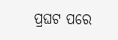ପ୍ରଘଟ ପରେ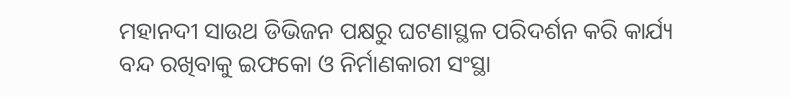ମହାନଦୀ ସାଉଥ ଡିଭିଜନ ପକ୍ଷରୁ ଘଟଣାସ୍ଥଳ ପରିଦର୍ଶନ କରି କାର୍ଯ୍ୟ ବନ୍ଦ ରଖିବାକୁ ଇଫକୋ ଓ ନିର୍ମାଣକାରୀ ସଂସ୍ଥା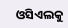ଓସିଏଲକୁ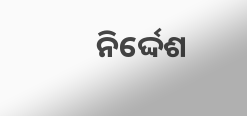ନିର୍ଦ୍ଦେଶ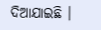ଦିଆଯାଇଛି ।